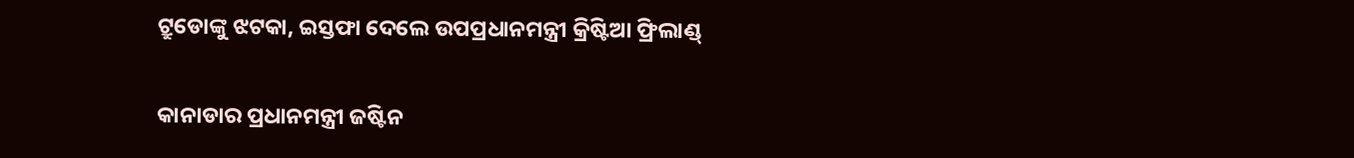ଟ୍ରୁଡୋଙ୍କୁ ଝଟକା, ଇସ୍ତଫା ଦେଲେ ଉପପ୍ରଧାନମନ୍ତ୍ରୀ କ୍ରିଷ୍ଟିଆ ଫ୍ରିଲାଣ୍ଡ୍

କାନାଡାର ପ୍ରଧାନମନ୍ତ୍ରୀ ଜଷ୍ଟିନ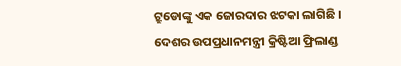ଟ୍ରୁଡୋଙ୍କୁ ଏକ ଜୋରଦାର ଝଟକା ଲାଗିଛି । ଦେଶର ଉପପ୍ରଧାନମନ୍ତ୍ରୀ କ୍ରିଷ୍ଟିଆ ଫ୍ରିଲାଣ୍ଡ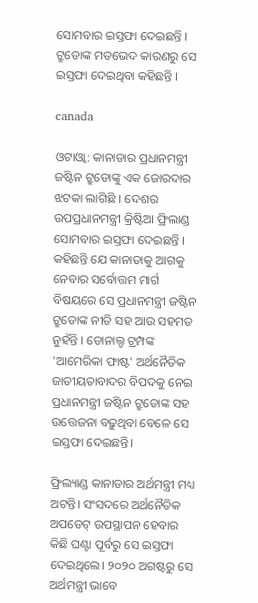ସୋମବାର ଇସ୍ତଫା ଦେଇଛନ୍ତି । ଟ୍ରୁଡୋଙ୍କ ମତଭେଦ କାରଣରୁ ସେ ଇସ୍ତଫା ଦେଇଥିବା କହିଛନ୍ତି ।

canada

ଓଟାଓ୍ବା: କାନାଡାର ପ୍ରଧାନମନ୍ତ୍ରୀ ଜଷ୍ଟିନ ଟ୍ରୁଡୋଙ୍କୁ ଏକ ଜୋରଦାର ଝଟକା ଲାଗିଛି । ଦେଶର ଉପପ୍ରଧାନମନ୍ତ୍ରୀ କ୍ରିଷ୍ଟିଆ ଫ୍ରିଲାଣ୍ଡ ସୋମବାର ଇସ୍ତଫା ଦେଇଛନ୍ତି । କହିଛନ୍ତି ଯେ କାନାଡାକୁ ଆଗକୁ ନେବାର ସର୍ବୋତ୍ତମ ମାର୍ଗ ବିଷୟରେ ସେ ପ୍ରଧାନମନ୍ତ୍ରୀ ଜଷ୍ଟିନ ଟ୍ରୁଡୋଙ୍କ ନୀତି ସହ ଆଉ ସହମତ ନୁହଁନ୍ତି । ଡୋନାଲ୍ଡ ଟ୍ରମ୍ପଙ୍କ 'ଆମେରିକା ଫାଷ୍ଟ' ଅର୍ଥନୈତିକ ଜାତୀୟତାବାଦର ବିପଦକୁ ନେଇ ପ୍ରଧାନମନ୍ତ୍ରୀ ଜଷ୍ଟିନ ଟ୍ରୁଡୋଙ୍କ ସହ ଉତ୍ତେଜନା ବଢ଼ୁଥିବା ବେଳେ ସେ ଇସ୍ତଫା ଦେଇଛନ୍ତି।

ଫ୍ରିଲ୍ୟାଣ୍ଡ କାନାଡାର ଅର୍ଥମନ୍ତ୍ରୀ ମଧ୍ୟ ଅଟନ୍ତି। ସଂସଦରେ ଅର୍ଥନୈତିକ ଅପଡେଟ୍ ଉପସ୍ଥାପନ ହେବାର କିଛି ଘଣ୍ଟା ପୂର୍ବରୁ ସେ ଇସ୍ତଫା ଦେଇଥିଲେ। ୨୦୨୦ ଅଗଷ୍ଟରୁ ସେ ଅର୍ଥମନ୍ତ୍ରୀ ଭାବେ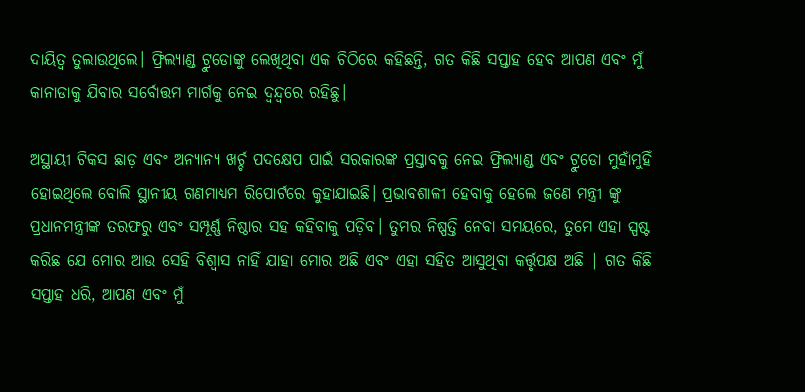ଦାୟିତ୍ୱ ତୁଲାଉଥିଲେ। ଫ୍ରିଲ୍ୟାଣ୍ଡ ଟ୍ରୁଡୋଙ୍କୁ ଲେଖିଥିବା ଏକ ଚିଠିରେ କହିଛନ୍ତି, ଗତ କିଛି ସପ୍ତାହ ହେବ ଆପଣ ଏବଂ ମୁଁ କାନାଡାକୁ ଯିବାର ସର୍ବୋତ୍ତମ ମାର୍ଗକୁ ନେଇ ଦ୍ୱନ୍ଦ୍ୱରେ ରହିଛୁ।

ଅସ୍ଥାୟୀ ଟିକସ ଛାଡ଼ ଏବଂ ଅନ୍ୟାନ୍ୟ ଖର୍ଚ୍ଚ ପଦକ୍ଷେପ ପାଇଁ ସରକାରଙ୍କ ପ୍ରସ୍ତାବକୁ ନେଇ ଫ୍ରିଲ୍ୟାଣ୍ଡ ଏବଂ ଟ୍ରୁଡୋ ମୁହାଁମୁହିଁ ହୋଇଥିଲେ ବୋଲି ସ୍ଥାନୀୟ ଗଣମାଧ୍ୟମ ରିପୋର୍ଟରେ କୁହାଯାଇଛି। ପ୍ରଭାବଶାଳୀ ହେବାକୁ ହେଲେ ଜଣେ ମନ୍ତ୍ରୀ ଙ୍କୁ ପ୍ରଧାନମନ୍ତ୍ରୀଙ୍କ ତରଫରୁ ଏବଂ ସମ୍ପୂର୍ଣ୍ଣ ନିଷ୍ଠାର ସହ କହିବାକୁ ପଡ଼ିବ। ତୁମର ନିଷ୍ପତ୍ତି ନେବା ସମୟରେ, ତୁମେ ଏହା ସ୍ପଷ୍ଟ କରିଛ ଯେ ମୋର ଆଉ ସେହି ବିଶ୍ୱାସ ନାହିଁ ଯାହା ମୋର ଅଛି ଏବଂ ଏହା ସହିତ ଆସୁଥିବା କର୍ତ୍ତୃପକ୍ଷ ଅଛି | ଗତ କିଛି ସପ୍ତାହ ଧରି, ଆପଣ ଏବଂ ମୁଁ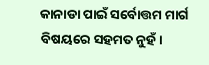କାନାଡା ପାଇଁ ସର୍ବୋତ୍ତମ ମାର୍ଗ ବିଷୟରେ ସହମତ ନୁହଁ।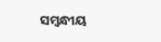ସମ୍ବନ୍ଧୀୟ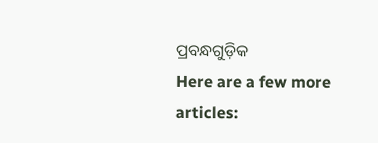ପ୍ରବନ୍ଧଗୁଡ଼ିକ
Here are a few more articles: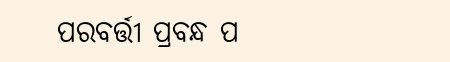ପରବର୍ତ୍ତୀ ପ୍ରବନ୍ଧ ପ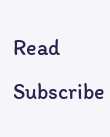Read
Subscribe